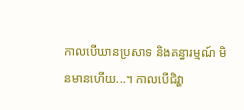កាលបើឃានប្រសាទ និងគន្ធារម្មណ៍ មិនមានហើយ...។ កាលបើជិវ្ហា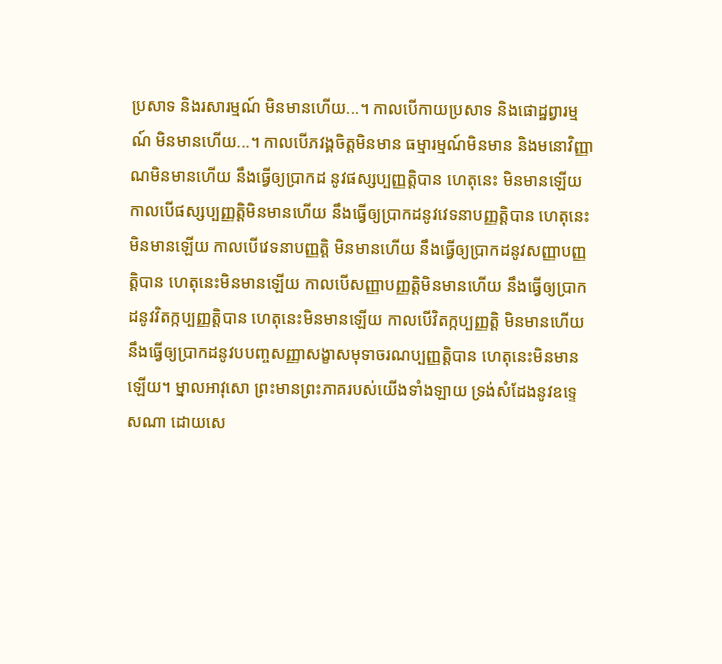ប្រសាទ និងរសារម្មណ៍ មិនមានហើយ...។ កាលបើកាយប្រសាទ និងផោដ្ឋព្វារម្មណ៍ មិនមានហើយ...។ កាលបើភវង្គចិត្តមិនមាន ធម្មារម្មណ៍មិនមាន និងមនោវិញ្ញាណមិនមានហើយ នឹងធ្វើឲ្យប្រាកដ នូវផស្សប្បញ្ញត្តិបាន ហេតុនេះ មិនមានឡើយ កាលបើផស្សប្បញ្ញត្តិមិនមានហើយ នឹងធ្វើឲ្យប្រាកដនូវវេទនាបញ្ញត្តិបាន ហេតុនេះមិនមានឡើយ កាលបើវេទនាបញ្ញត្តិ មិនមានហើយ នឹងធ្វើឲ្យប្រាកដនូវសញ្ញាបញ្ញត្តិបាន ហេតុនេះមិនមានឡើយ កាលបើសញ្ញាបញ្ញត្តិមិនមានហើយ នឹងធ្វើឲ្យប្រាកដនូវវិតក្កប្បញ្ញត្តិបាន ហេតុនេះមិនមានឡើយ កាលបើវិតក្កប្បញ្ញត្តិ មិនមានហើយ នឹងធ្វើឲ្យប្រាកដនូវបបញ្ចសញ្ញាសង្ខាសមុទាចរណប្បញ្ញត្តិបាន ហេតុនេះមិនមានឡើយ។ ម្នាលអាវុសោ ព្រះមានព្រះភាគរបស់យើងទាំងឡាយ ទ្រង់សំដែងនូវឧទ្ទេសណា ដោយសេ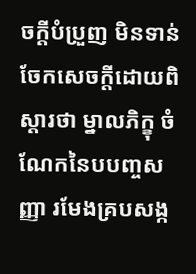ចក្តីបំប្រួញ មិនទាន់ចែកសេចក្តីដោយពិស្តារថា ម្នាលភិក្ខុ ចំណែកនៃបបញ្ចសញ្ញា រមែងគ្របសង្ក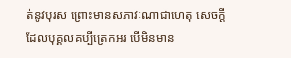ត់នូវបុរស ព្រោះមានសភាវៈណាជាហេតុ សេចក្តីដែលបុគ្គលគប្បីត្រេកអរ បើមិនមាន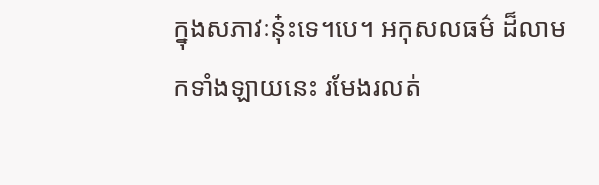ក្នុងសភាវៈនុ៎ះទេ។បេ។ អកុសលធម៌ ដ៏លាមកទាំងឡាយនេះ រមែងរលត់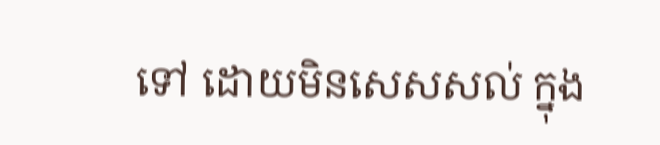ទៅ ដោយមិនសេសសល់ ក្នុង